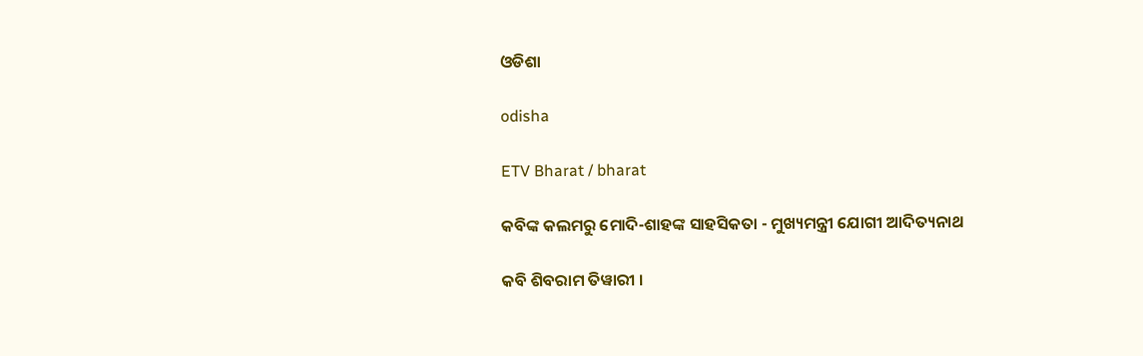ଓଡିଶା

odisha

ETV Bharat / bharat

କବିଙ୍କ କଲମରୁ ମୋଦି-ଶାହଙ୍କ ସାହସିକତା - ମୁଖ୍ୟମନ୍ତ୍ରୀ ଯୋଗୀ ଆଦିତ୍ୟନାଥ

କବି ଶିବରାମ ତିୱାରୀ ।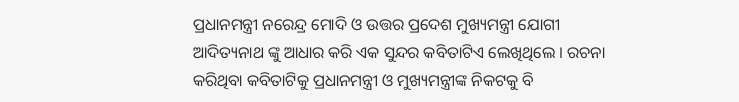ପ୍ରଧାନମନ୍ତ୍ରୀ ନରେନ୍ଦ୍ର ମୋଦି ଓ ଉତ୍ତର ପ୍ରଦେଶ ମୁଖ୍ୟମନ୍ତ୍ରୀ ଯୋଗୀ ଆଦିତ୍ୟନାଥ ଙ୍କୁ ଆଧାର କରି ଏକ ସୁନ୍ଦର କବିତାଟିଏ ଲେଖିଥିଲେ । ରଚନା କରିଥିବା କବିତାଟିକୁ ପ୍ରଧାନମନ୍ତ୍ରୀ ଓ ମୁଖ୍ୟମନ୍ତ୍ରୀଙ୍କ ନିକଟକୁ ବି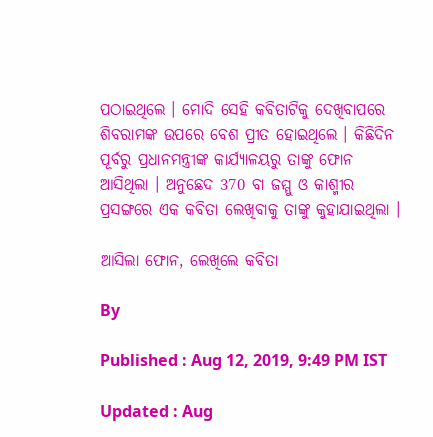ପଠାଇଥିଲେ । ମୋଦି ସେହି କବିତାଟିକୁ ଦେଖିବାପରେ ଶିବରାମଙ୍କ ଉପରେ ବେଶ ପ୍ରୀତ ହୋଇଥିଲେ । କିଛିଦିନ ପୂର୍ବରୁ ପ୍ରଧାନମନ୍ତ୍ରୀଙ୍କ କାର୍ଯ୍ୟାଳୟରୁ ତାଙ୍କୁ ଫୋନ ଆସିଥିଲା । ଅନୁଛେଦ 370 ବା ଜମ୍ମୁ ଓ କାଶ୍ମୀର ପ୍ରସଙ୍ଗରେ ଏକ କବିତା ଲେଖିବାକୁ ତାଙ୍କୁ କୁହାଯାଇଥିଲା ।

ଆସିଲା ଫୋନ, ଲେଖିଲେ କବିତା

By

Published : Aug 12, 2019, 9:49 PM IST

Updated : Aug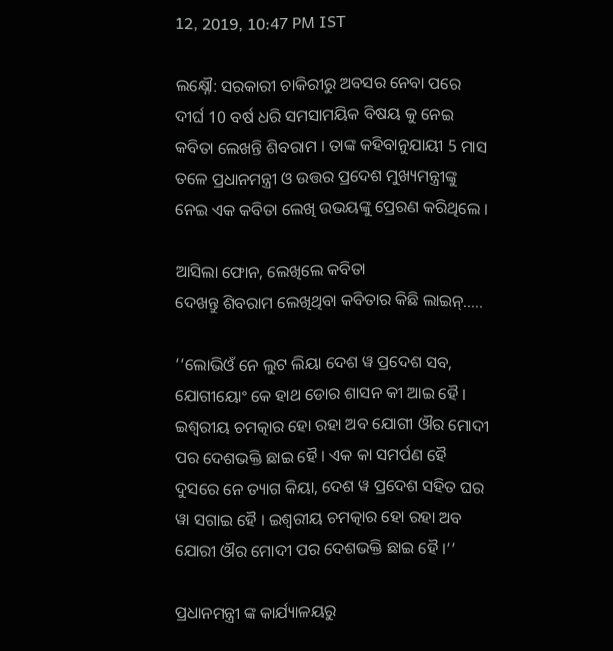12, 2019, 10:47 PM IST

ଲକ୍ଷ୍ନୌ: ସରକାରୀ ଚାକିରୀରୁ ଅବସର ନେବା ପରେ ଦୀର୍ଘ 10 ବର୍ଷ ଧରି ସମସାମୟିକ ବିଷୟ କୁ ନେଇ କବିତା ଲେଖନ୍ତି ଶିବରାମ । ତାଙ୍କ କହିବାନୁଯାୟୀ 5 ମାସ ତଳେ ପ୍ରଧାନମନ୍ତ୍ରୀ ଓ ଉତ୍ତର ପ୍ରଦେଶ ମୁଖ୍ୟମନ୍ତ୍ରୀଙ୍କୁ ନେଇ ଏକ କବିତା ଲେଖି ଉଭୟଙ୍କୁ ପ୍ରେରଣ କରିଥିଲେ ।

ଆସିଲା ଫୋନ, ଲେଖିଲେ କବିତା
ଦେଖନ୍ତୁ ଶିବରାମ ଲେଖିଥିବା କବିତାର କିଛି ଲାଇନ୍.....

‘‘ଲୋଭିଓଁ ନେ ଲୁଟ ଲିୟା ଦେଶ ୱ ପ୍ରଦେଶ ସବ, ଯୋଗୀୟୋଂ କେ ହାଥ ଡୋର ଶାସନ କୀ ଆଇ ହୈ । ଇଶ୍ବରୀୟ ଚମତ୍କାର ହୋ ରହା ଅବ ଯୋଗୀ ଔର ମୋଦୀ ପର ଦେଶଭକ୍ତି ଛାଇ ହୈ । ଏକ କା ସମର୍ପଣ ହୈ ଦୁସରେ ନେ ତ୍ୟାଗ କିୟା, ଦେଶ ୱ ପ୍ରଦେଶ ସହିତ ଘର ୱା ସଗାଇ ହୈ । ଇଶ୍ବରୀୟ ଚମତ୍କାର ହୋ ରହା ଅବ ଯୋରୀ ଔର ମୋଦୀ ପର ଦେଶଭକ୍ତି ଛାଇ ହୈ ।’’

ପ୍ରଧାନମନ୍ତ୍ରୀ ଙ୍କ କାର୍ଯ୍ୟାଳୟରୁ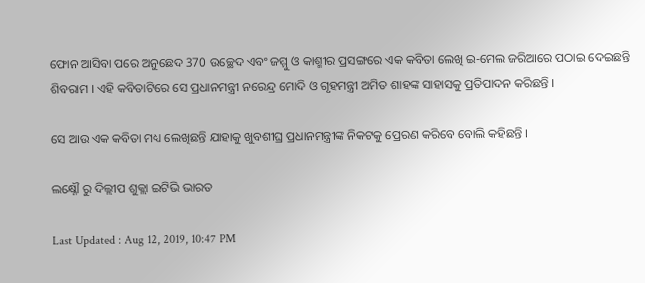ଫୋନ ଆସିବା ପରେ ଅନୁଛେଦ 370 ଉଚ୍ଛେଦ ଏବଂ ଜମ୍ମୁ ଓ କାଶ୍ମୀର ପ୍ରସଙ୍ଗରେ ଏକ କବିତା ଲେଖି ଇ-ମେଲ ଜରିଆରେ ପଠାଇ ଦେଇଛନ୍ତି ଶିବରାମ । ଏହି କବିତାଟିରେ ସେ ପ୍ରଧାନମନ୍ତ୍ରୀ ନରେନ୍ଦ୍ର ମୋଦି ଓ ଗୃହମନ୍ତ୍ରୀ ଅମିତ ଶାହଙ୍କ ସାହାସକୁ ପ୍ରତିପାଦନ କରିଛନ୍ତି ।

ସେ ଆଉ ଏକ କବିତା ମଧ୍ୟ ଲେଖିଛନ୍ତି ଯାହାକୁ ଖୁବଶୀଘ୍ର ପ୍ରଧାନମନ୍ତ୍ରୀଙ୍କ ନିକଟକୁ ପ୍ରେରଣ କରିବେ ବୋଲି କହିଛନ୍ତି ।

ଲକ୍ଷ୍ନୌ ରୁ ଦିଲ୍ଲୀପ ଶୁକ୍ଲା ଇଟିଭି ଭାରତ

Last Updated : Aug 12, 2019, 10:47 PM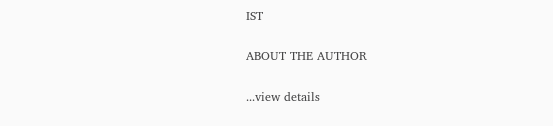IST

ABOUT THE AUTHOR

...view details